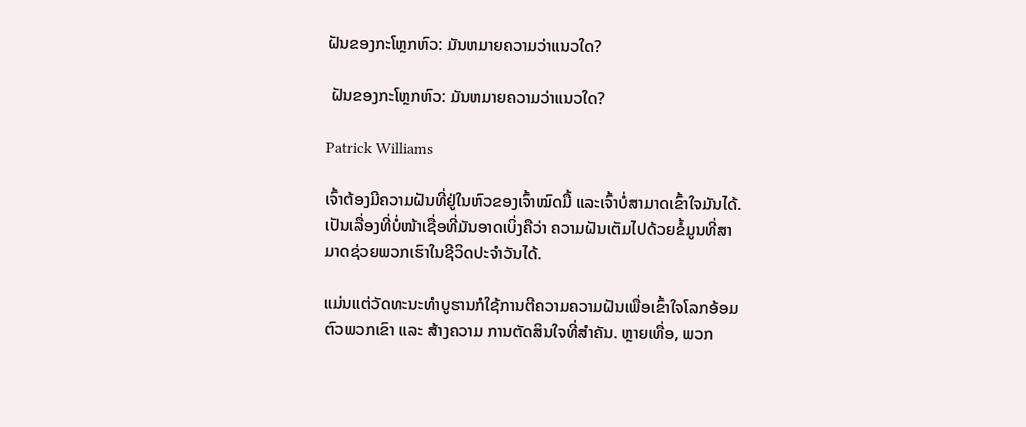ຝັນຂອງກະໂຫຼກຫົວ: ມັນຫມາຍຄວາມວ່າແນວໃດ?

 ຝັນຂອງກະໂຫຼກຫົວ: ມັນຫມາຍຄວາມວ່າແນວໃດ?

Patrick Williams

ເຈົ້າຕ້ອງມີຄວາມຝັນທີ່ຢູ່ໃນຫົວຂອງເຈົ້າໝົດມື້ ແລະເຈົ້າບໍ່ສາມາດເຂົ້າໃຈມັນໄດ້. ເປັນເລື່ອງທີ່ບໍ່ໜ້າເຊື່ອທີ່ມັນອາດເບິ່ງຄືວ່າ ຄວາມຝັນເຕັມໄປດ້ວຍຂໍ້ມູນທີ່ສາມາດຊ່ວຍພວກເຮົາໃນຊີວິດປະຈຳວັນໄດ້.

ແມ່ນແຕ່ວັດທະນະທຳບູຮານກໍໃຊ້ການຕີຄວາມຄວາມຝັນເພື່ອເຂົ້າໃຈໂລກອ້ອມຕົວພວກເຂົາ ແລະ ສ້າງຄວາມ ການຕັດສິນໃຈທີ່ສໍາຄັນ. ຫຼາຍເທື່ອ, ພວກ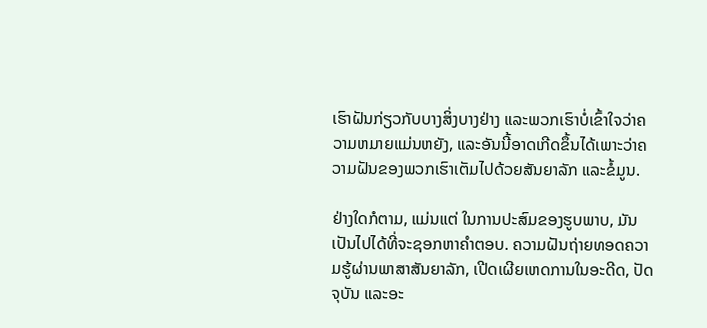ເຮົາຝັນກ່ຽວກັບບາງສິ່ງບາງຢ່າງ ແລະພວກເຮົາບໍ່ເຂົ້າໃຈວ່າຄວາມຫມາຍແມ່ນຫຍັງ, ແລະອັນນີ້ອາດເກີດຂຶ້ນໄດ້ເພາະວ່າຄວາມຝັນຂອງພວກເຮົາເຕັມໄປດ້ວຍສັນຍາລັກ ແລະຂໍ້ມູນ.

ຢ່າງໃດກໍຕາມ, ແມ່ນແຕ່ ໃນການປະສົມຂອງຮູບພາບ, ມັນເປັນໄປໄດ້ທີ່ຈະຊອກຫາຄໍາຕອບ. ຄວາມຝັນຖ່າຍທອດຄວາມຮູ້ຜ່ານພາສາສັນຍາລັກ, ເປີດເຜີຍເຫດການໃນອະດີດ, ປັດຈຸບັນ ແລະອະ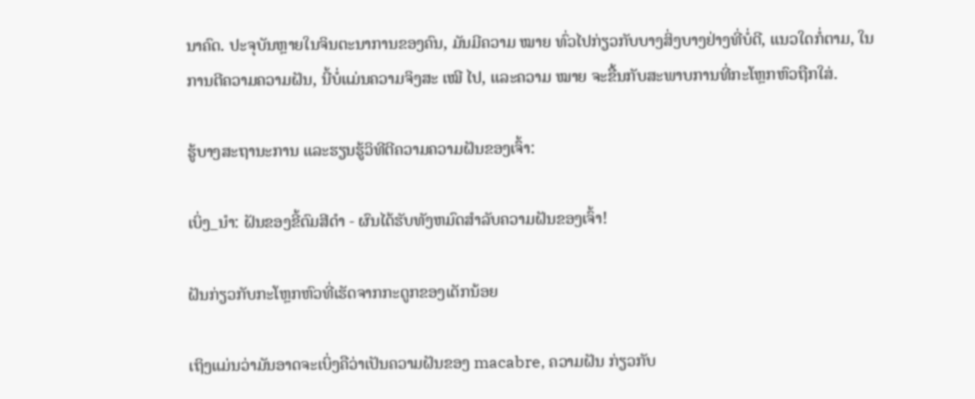ນາຄົດ. ປະຈຸບັນຫຼາຍໃນຈິນຕະນາການຂອງຄົນ, ມັນມີຄວາມ ໝາຍ ທົ່ວໄປກ່ຽວກັບບາງສິ່ງບາງຢ່າງທີ່ບໍ່ດີ, ແນວໃດກໍ່ຕາມ, ໃນການຕີຄວາມຄວາມຝັນ, ນີ້ບໍ່ແມ່ນຄວາມຈິງສະ ເໝີ ໄປ, ແລະຄວາມ ໝາຍ ຈະຂື້ນກັບສະພາບການທີ່ກະໂຫຼກຫົວຖືກໃສ່.

ຮູ້ບາງສະຖານະການ ແລະຮຽນຮູ້ວິທີຕີຄວາມຄວາມຝັນຂອງເຈົ້າ:

ເບິ່ງ_ນຳ: ຝັນຂອງຂີ້ຕົມສີດໍາ - ຜົນໄດ້ຮັບທັງຫມົດສໍາລັບຄວາມຝັນຂອງເຈົ້າ!

ຝັນກ່ຽວກັບກະໂຫຼກຫົວທີ່ເຮັດຈາກກະດູກຂອງເດັກນ້ອຍ

ເຖິງແມ່ນວ່າມັນອາດຈະເບິ່ງຄືວ່າເປັນຄວາມຝັນຂອງ macabre, ຄວາມຝັນ ກ່ຽວກັບ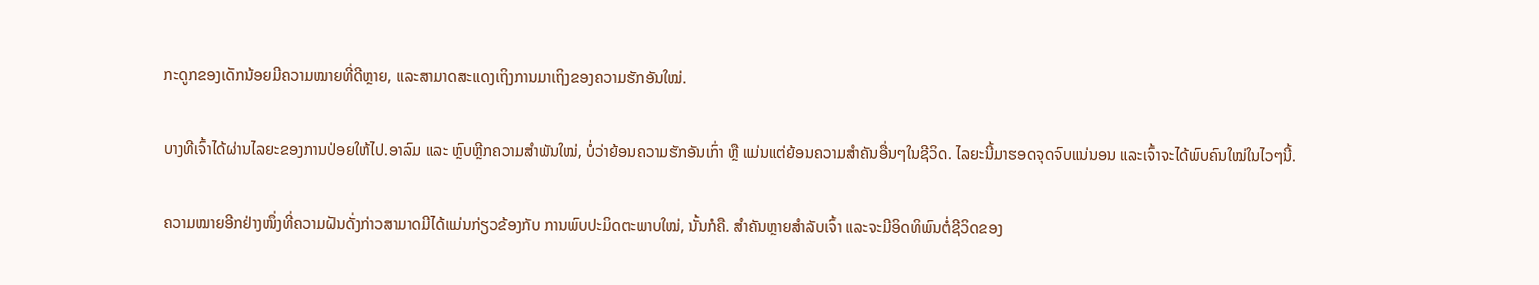ກະດູກຂອງເດັກນ້ອຍມີຄວາມໝາຍທີ່ດີຫຼາຍ, ແລະສາມາດສະແດງເຖິງການມາເຖິງຂອງຄວາມຮັກອັນໃໝ່.

ບາງທີເຈົ້າໄດ້ຜ່ານໄລຍະຂອງການປ່ອຍໃຫ້ໄປ.ອາລົມ ແລະ ຫຼົບຫຼີກຄວາມສຳພັນໃໝ່, ບໍ່ວ່າຍ້ອນຄວາມຮັກອັນເກົ່າ ຫຼື ແມ່ນແຕ່ຍ້ອນຄວາມສຳຄັນອື່ນໆໃນຊີວິດ. ໄລຍະນີ້ມາຮອດຈຸດຈົບແນ່ນອນ ແລະເຈົ້າຈະໄດ້ພົບຄົນໃໝ່ໃນໄວໆນີ້.

ຄວາມໝາຍອີກຢ່າງໜຶ່ງທີ່ຄວາມຝັນດັ່ງກ່າວສາມາດມີໄດ້ແມ່ນກ່ຽວຂ້ອງກັບ ການພົບປະມິດຕະພາບໃໝ່, ນັ້ນກໍຄື. ສຳຄັນຫຼາຍສຳລັບເຈົ້າ ແລະຈະມີອິດທິພົນຕໍ່ຊີວິດຂອງ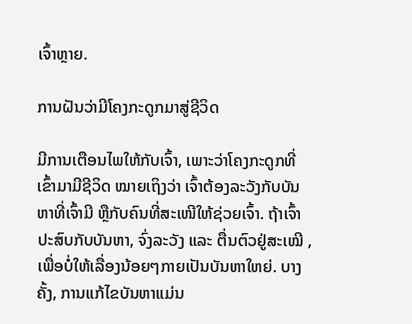ເຈົ້າຫຼາຍ.

ການຝັນວ່າມີໂຄງກະດູກມາສູ່ຊີວິດ

ມີການເຕືອນໄພໃຫ້ກັບເຈົ້າ, ເພາະວ່າໂຄງກະດູກທີ່ເຂົ້າມາມີຊີວິດ ໝາຍເຖິງວ່າ ເຈົ້າຕ້ອງລະວັງກັບບັນຫາທີ່ເຈົ້າມີ ຫຼືກັບຄົນທີ່ສະເໜີໃຫ້ຊ່ວຍເຈົ້າ. ຖ້າເຈົ້າປະສົບກັບບັນຫາ, ຈົ່ງລະວັງ ແລະ ຕື່ນຕົວຢູ່ສະເໝີ , ເພື່ອບໍ່ໃຫ້ເລື່ອງນ້ອຍໆກາຍເປັນບັນຫາໃຫຍ່. ບາງຄັ້ງ, ການແກ້ໄຂບັນຫາແມ່ນ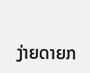ງ່າຍດາຍກ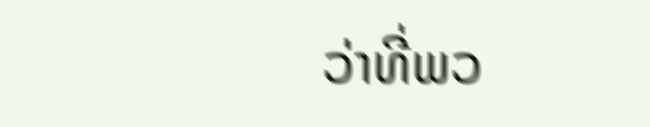ວ່າທີ່ພວ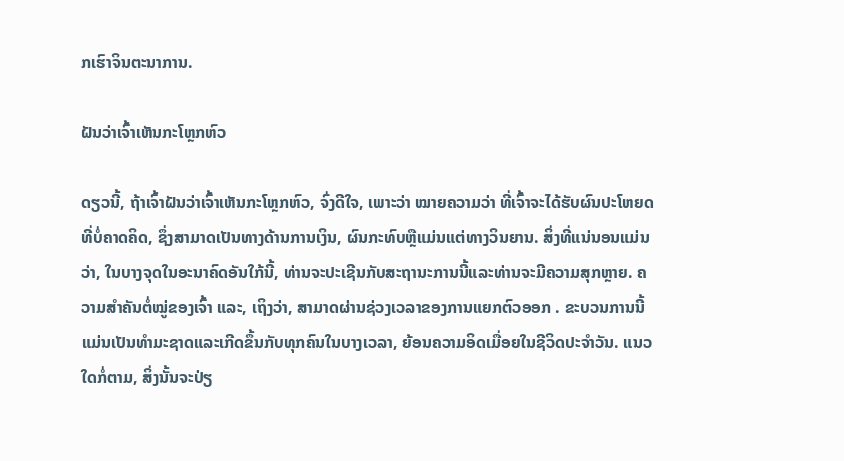ກເຮົາຈິນຕະນາການ.

ຝັນວ່າເຈົ້າເຫັນກະໂຫຼກຫົວ

ດຽວນີ້, ຖ້າເຈົ້າຝັນວ່າເຈົ້າເຫັນກະໂຫຼກຫົວ, ຈົ່ງດີໃຈ, ເພາະວ່າ ໝາຍຄວາມວ່າ ທີ່ເຈົ້າຈະໄດ້ຮັບຜົນປະໂຫຍດທີ່ບໍ່ຄາດຄິດ, ຊຶ່ງສາມາດເປັນທາງດ້ານການເງິນ, ຜົນກະທົບຫຼືແມ່ນແຕ່ທາງວິນຍານ. ສິ່ງທີ່ແນ່ນອນແມ່ນວ່າ, ໃນບາງຈຸດໃນອະນາຄົດອັນໃກ້ນີ້, ທ່ານຈະປະເຊີນກັບສະຖານະການນີ້ແລະທ່ານຈະມີຄວາມສຸກຫຼາຍ. ຄວາມສຳຄັນຕໍ່ໝູ່ຂອງເຈົ້າ ແລະ, ເຖິງວ່າ, ສາມາດຜ່ານຊ່ວງເວລາຂອງການແຍກຕົວອອກ . ຂະບວນການນີ້ແມ່ນເປັນທໍາມະຊາດແລະເກີດຂຶ້ນກັບທຸກຄົນໃນບາງເວລາ, ຍ້ອນຄວາມອິດເມື່ອຍໃນຊີວິດປະຈໍາວັນ. ແນວໃດກໍ່ຕາມ, ສິ່ງນັ້ນຈະປ່ຽ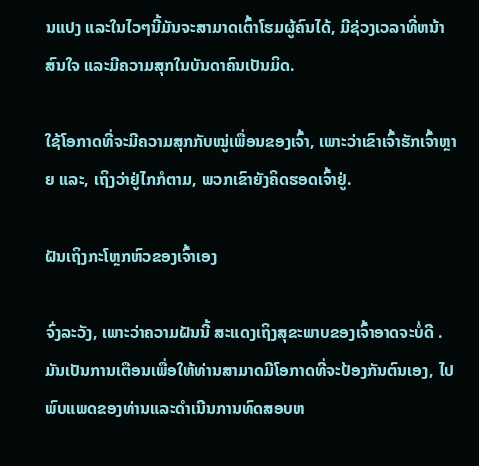ນແປງ ແລະໃນໄວໆນີ້ມັນຈະສາມາດເຕົ້າໂຮມຜູ້ຄົນໄດ້, ມີຊ່ວງເວລາທີ່ຫນ້າສົນໃຈ ແລະມີຄວາມສຸກໃນບັນດາຄົນເປັນມິດ.

ໃຊ້ໂອກາດທີ່ຈະມີຄວາມສຸກກັບໝູ່ເພື່ອນຂອງເຈົ້າ, ເພາະວ່າເຂົາເຈົ້າຮັກເຈົ້າຫຼາຍ ແລະ, ເຖິງວ່າຢູ່ໄກກໍຕາມ, ພວກເຂົາຍັງຄິດຮອດເຈົ້າຢູ່.

ຝັນເຖິງກະໂຫຼກຫົວຂອງເຈົ້າເອງ

ຈົ່ງລະວັງ, ເພາະວ່າຄວາມຝັນນີ້ ສະແດງເຖິງສຸຂະພາບຂອງເຈົ້າອາດຈະບໍ່ດີ . ມັນເປັນການເຕືອນເພື່ອໃຫ້ທ່ານສາມາດມີໂອກາດທີ່ຈະປ້ອງກັນຕົນເອງ, ໄປພົບແພດຂອງທ່ານແລະດໍາເນີນການທົດສອບຫ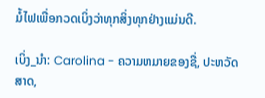ມໍ້ໄຟເພື່ອກວດເບິ່ງວ່າທຸກສິ່ງທຸກຢ່າງແມ່ນດີ.

ເບິ່ງ_ນຳ: Carolina - ຄວາມຫມາຍຂອງຊື່, ປະຫວັດສາດ,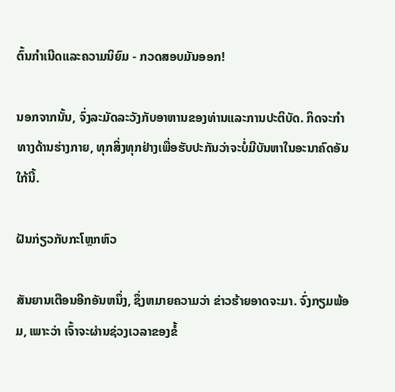ຕົ້ນກໍາເນີດແລະຄວາມນິຍົມ - ກວດສອບມັນອອກ!

ນອກຈາກນັ້ນ, ຈົ່ງລະມັດລະວັງກັບອາຫານຂອງທ່ານແລະການປະຕິບັດ. ກິດຈະກໍາທາງດ້ານຮ່າງກາຍ, ທຸກສິ່ງທຸກຢ່າງເພື່ອຮັບປະກັນວ່າຈະບໍ່ມີບັນຫາໃນອະນາຄົດອັນໃກ້ນີ້.

ຝັນກ່ຽວກັບກະໂຫຼກຫົວ

ສັນຍານເຕືອນອີກອັນຫນຶ່ງ, ຊຶ່ງຫມາຍຄວາມວ່າ ຂ່າວຮ້າຍອາດຈະມາ. ຈົ່ງກຽມພ້ອມ, ເພາະວ່າ ເຈົ້າຈະຜ່ານຊ່ວງເວລາຂອງຂໍ້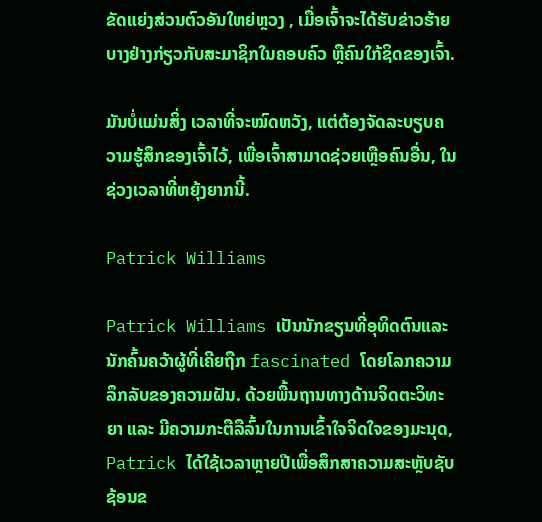ຂັດແຍ່ງສ່ວນຕົວອັນໃຫຍ່ຫຼວງ , ເມື່ອເຈົ້າຈະໄດ້ຮັບຂ່າວຮ້າຍບາງຢ່າງກ່ຽວກັບສະມາຊິກໃນຄອບຄົວ ຫຼືຄົນໃກ້ຊິດຂອງເຈົ້າ.

ມັນບໍ່ແມ່ນສິ່ງ ເວລາທີ່ຈະໝົດຫວັງ, ແຕ່ຕ້ອງຈັດລະບຽບຄວາມຮູ້ສຶກຂອງເຈົ້າໄວ້, ເພື່ອເຈົ້າສາມາດຊ່ວຍເຫຼືອຄົນອື່ນ, ໃນຊ່ວງເວລາທີ່ຫຍຸ້ງຍາກນີ້.

Patrick Williams

Patrick Williams ເປັນນັກຂຽນທີ່ອຸທິດຕົນແລະນັກຄົ້ນຄວ້າຜູ້ທີ່ເຄີຍຖືກ fascinated ໂດຍໂລກຄວາມລຶກລັບຂອງຄວາມຝັນ. ດ້ວຍພື້ນຖານທາງດ້ານຈິດຕະວິທະຍາ ແລະ ມີຄວາມກະຕືລືລົ້ນໃນການເຂົ້າໃຈຈິດໃຈຂອງມະນຸດ, Patrick ໄດ້ໃຊ້ເວລາຫຼາຍປີເພື່ອສຶກສາຄວາມສະຫຼັບຊັບຊ້ອນຂ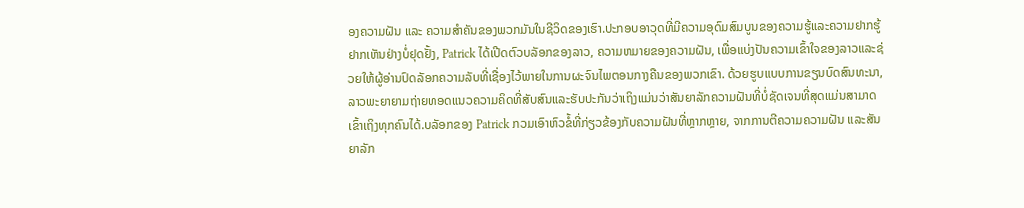ອງຄວາມຝັນ ແລະ ຄວາມສຳຄັນຂອງພວກມັນໃນຊີວິດຂອງເຮົາ.ປະກອບອາວຸດທີ່ມີຄວາມອຸດົມສົມບູນຂອງຄວາມຮູ້ແລະຄວາມຢາກຮູ້ຢາກເຫັນຢ່າງບໍ່ຢຸດຢັ້ງ, Patrick ໄດ້ເປີດຕົວບລັອກຂອງລາວ, ຄວາມຫມາຍຂອງຄວາມຝັນ, ເພື່ອແບ່ງປັນຄວາມເຂົ້າໃຈຂອງລາວແລະຊ່ວຍໃຫ້ຜູ້ອ່ານປົດລັອກຄວາມລັບທີ່ເຊື່ອງໄວ້ພາຍໃນການຜະຈົນໄພຕອນກາງຄືນຂອງພວກເຂົາ. ດ້ວຍຮູບແບບການຂຽນບົດສົນທະນາ, ລາວພະຍາຍາມຖ່າຍທອດແນວຄວາມຄິດທີ່ສັບສົນແລະຮັບປະກັນວ່າເຖິງແມ່ນວ່າສັນຍາລັກຄວາມຝັນທີ່ບໍ່ຊັດເຈນທີ່ສຸດແມ່ນສາມາດເຂົ້າເຖິງທຸກຄົນໄດ້.ບລັອກຂອງ Patrick ກວມເອົາຫົວຂໍ້ທີ່ກ່ຽວຂ້ອງກັບຄວາມຝັນທີ່ຫຼາກຫຼາຍ, ຈາກການຕີຄວາມຄວາມຝັນ ແລະສັນຍາລັກ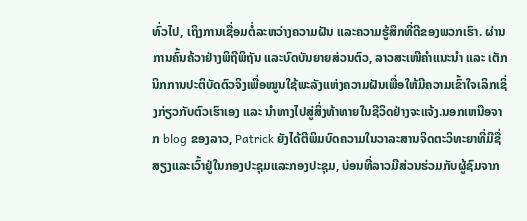ທົ່ວໄປ, ເຖິງການເຊື່ອມຕໍ່ລະຫວ່າງຄວາມຝັນ ແລະຄວາມຮູ້ສຶກທີ່ດີຂອງພວກເຮົາ. ຜ່ານການຄົ້ນຄ້ວາຢ່າງພິຖີພິຖັນ ແລະບົດບັນຍາຍສ່ວນຕົວ, ລາວສະເໜີຄຳແນະນຳ ແລະ ເຕັກນິກການປະຕິບັດຕົວຈິງເພື່ອໝູນໃຊ້ພະລັງແຫ່ງຄວາມຝັນເພື່ອໃຫ້ມີຄວາມເຂົ້າໃຈເລິກເຊິ່ງກ່ຽວກັບຕົວເຮົາເອງ ແລະ ນຳທາງໄປສູ່ສິ່ງທ້າທາຍໃນຊີວິດຢ່າງຈະແຈ້ງ.ນອກເຫນືອຈາກ blog ຂອງລາວ, Patrick ຍັງໄດ້ຕີພິມບົດຄວາມໃນວາລະສານຈິດຕະວິທະຍາທີ່ມີຊື່ສຽງແລະເວົ້າຢູ່ໃນກອງປະຊຸມແລະກອງປະຊຸມ, ບ່ອນທີ່ລາວມີສ່ວນຮ່ວມກັບຜູ້ຊົມຈາກ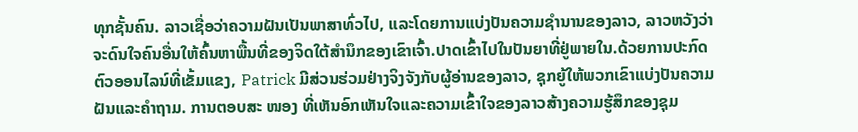ທຸກຊັ້ນຄົນ. ລາວເຊື່ອວ່າຄວາມຝັນເປັນພາສາທົ່ວໄປ, ແລະໂດຍການແບ່ງປັນຄວາມຊໍານານຂອງລາວ, ລາວຫວັງວ່າຈະດົນໃຈຄົນອື່ນໃຫ້ຄົ້ນຫາພື້ນທີ່ຂອງຈິດໃຕ້ສໍານຶກຂອງເຂົາເຈົ້າ.ປາດເຂົ້າໄປໃນປັນຍາທີ່ຢູ່ພາຍໃນ.ດ້ວຍການປະກົດຕົວອອນໄລນ໌ທີ່ເຂັ້ມແຂງ, Patrick ມີສ່ວນຮ່ວມຢ່າງຈິງຈັງກັບຜູ້ອ່ານຂອງລາວ, ຊຸກຍູ້ໃຫ້ພວກເຂົາແບ່ງປັນຄວາມຝັນແລະຄໍາຖາມ. ການຕອບສະ ໜອງ ທີ່ເຫັນອົກເຫັນໃຈແລະຄວາມເຂົ້າໃຈຂອງລາວສ້າງຄວາມຮູ້ສຶກຂອງຊຸມ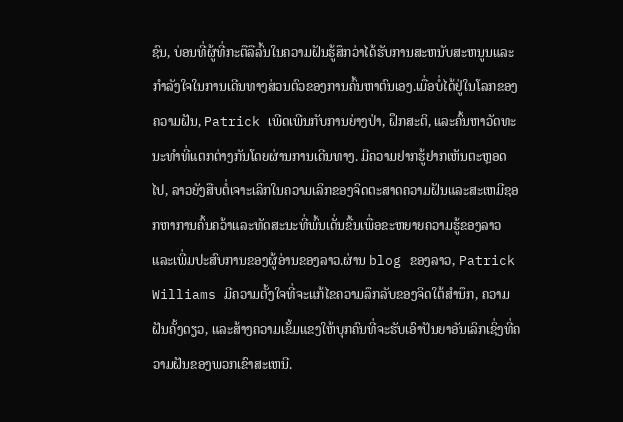ຊົນ, ບ່ອນທີ່ຜູ້ທີ່ກະຕືລືລົ້ນໃນຄວາມຝັນຮູ້ສຶກວ່າໄດ້ຮັບການສະຫນັບສະຫນູນແລະກໍາລັງໃຈໃນການເດີນທາງສ່ວນຕົວຂອງການຄົ້ນຫາຕົນເອງ.ເມື່ອບໍ່ໄດ້ຢູ່ໃນໂລກຂອງຄວາມຝັນ, Patrick ເພີດເພີນກັບການຍ່າງປ່າ, ຝຶກສະຕິ, ແລະຄົ້ນຫາວັດທະນະທໍາທີ່ແຕກຕ່າງກັນໂດຍຜ່ານການເດີນທາງ. ມີຄວາມຢາກຮູ້ຢາກເຫັນຕະຫຼອດໄປ, ລາວຍັງສືບຕໍ່ເຈາະເລິກໃນຄວາມເລິກຂອງຈິດຕະສາດຄວາມຝັນແລະສະເຫມີຊອກຫາການຄົ້ນຄວ້າແລະທັດສະນະທີ່ພົ້ນເດັ່ນຂື້ນເພື່ອຂະຫຍາຍຄວາມຮູ້ຂອງລາວແລະເພີ່ມປະສົບການຂອງຜູ້ອ່ານຂອງລາວ.ຜ່ານ blog ຂອງລາວ, Patrick Williams ມີຄວາມຕັ້ງໃຈທີ່ຈະແກ້ໄຂຄວາມລຶກລັບຂອງຈິດໃຕ້ສໍານຶກ, ຄວາມຝັນຄັ້ງດຽວ, ແລະສ້າງຄວາມເຂັ້ມແຂງໃຫ້ບຸກຄົນທີ່ຈະຮັບເອົາປັນຍາອັນເລິກເຊິ່ງທີ່ຄວາມຝັນຂອງພວກເຂົາສະເຫນີ.